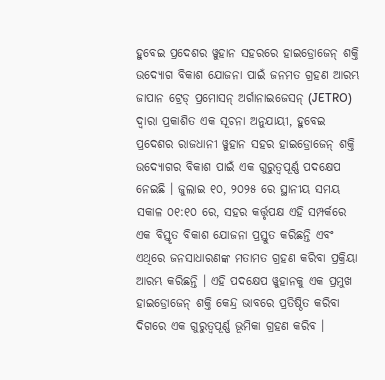ହୁବେଇ ପ୍ରଦେଶର ୱୁହାନ ସହରରେ ହାଇଡ୍ରୋଜେନ୍ ଶକ୍ତି ଉଦ୍ୟୋଗ ବିକାଶ ଯୋଜନା ପାଇଁ ଜନମତ ଗ୍ରହଣ ଆରମ୍ଭ
ଜାପାନ ଟ୍ରେଡ୍ ପ୍ରମୋସନ୍ ଅର୍ଗାନାଇଜେସନ୍ (JETRO) ଦ୍ୱାରା ପ୍ରକାଶିତ ଏକ ସୂଚନା ଅନୁଯାୟୀ, ହୁବେଇ ପ୍ରଦେଶର ରାଜଧାନୀ ୱୁହାନ ସହର ହାଇଡ୍ରୋଜେନ୍ ଶକ୍ତି ଉଦ୍ୟୋଗର ବିକାଶ ପାଇଁ ଏକ ଗୁରୁତ୍ୱପୂର୍ଣ୍ଣ ପଦକ୍ଷେପ ନେଇଛି । ଜୁଲାଇ ୧୦, ୨୦୨୫ ରେ ସ୍ଥାନୀୟ ସମୟ ସକାଳ ୦୧:୧୦ ରେ, ସହର କର୍ତ୍ତୃପକ୍ଷ ଏହି ସମ୍ପର୍କରେ ଏକ ବିସ୍ତୃତ ବିକାଶ ଯୋଜନା ପ୍ରସ୍ତୁତ କରିଛନ୍ତି ଏବଂ ଏଥିରେ ଜନସାଧାରଣଙ୍କ ମତାମତ ଗ୍ରହଣ କରିବା ପ୍ରକ୍ରିୟା ଆରମ୍ଭ କରିଛନ୍ତି । ଏହି ପଦକ୍ଷେପ ୱୁହାନକୁ ଏକ ପ୍ରମୁଖ ହାଇଡ୍ରୋଜେନ୍ ଶକ୍ତି କେନ୍ଦ୍ର ଭାବରେ ପ୍ରତିଷ୍ଠିତ କରିବା ଦିଗରେ ଏକ ଗୁରୁତ୍ୱପୂର୍ଣ୍ଣ ଭୂମିକା ଗ୍ରହଣ କରିବ ।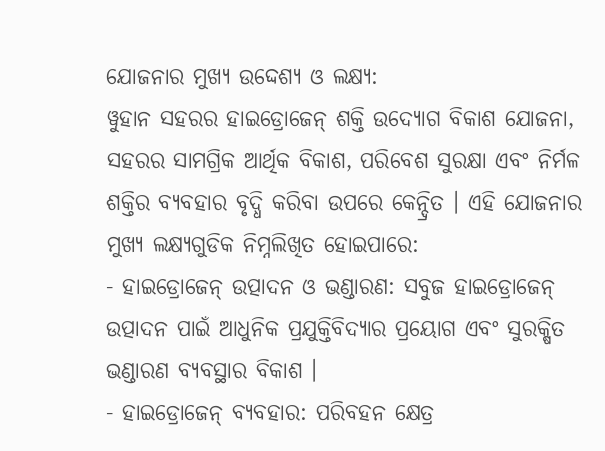ଯୋଜନାର ମୁଖ୍ୟ ଉଦ୍ଦେଶ୍ୟ ଓ ଲକ୍ଷ୍ୟ:
ୱୁହାନ ସହରର ହାଇଡ୍ରୋଜେନ୍ ଶକ୍ତି ଉଦ୍ୟୋଗ ବିକାଶ ଯୋଜନା, ସହରର ସାମଗ୍ରିକ ଆର୍ଥିକ ବିକାଶ, ପରିବେଶ ସୁରକ୍ଷା ଏବଂ ନିର୍ମଳ ଶକ୍ତିର ବ୍ୟବହାର ବୃଦ୍ଧି କରିବା ଉପରେ କେନ୍ଦ୍ରିତ । ଏହି ଯୋଜନାର ମୁଖ୍ୟ ଲକ୍ଷ୍ୟଗୁଡିକ ନିମ୍ନଲିଖିତ ହୋଇପାରେ:
- ହାଇଡ୍ରୋଜେନ୍ ଉତ୍ପାଦନ ଓ ଭଣ୍ଡାରଣ: ସବୁଜ ହାଇଡ୍ରୋଜେନ୍ ଉତ୍ପାଦନ ପାଇଁ ଆଧୁନିକ ପ୍ରଯୁକ୍ତିବିଦ୍ୟାର ପ୍ରୟୋଗ ଏବଂ ସୁରକ୍ଷିତ ଭଣ୍ଡାରଣ ବ୍ୟବସ୍ଥାର ବିକାଶ ।
- ହାଇଡ୍ରୋଜେନ୍ ବ୍ୟବହାର: ପରିବହନ କ୍ଷେତ୍ର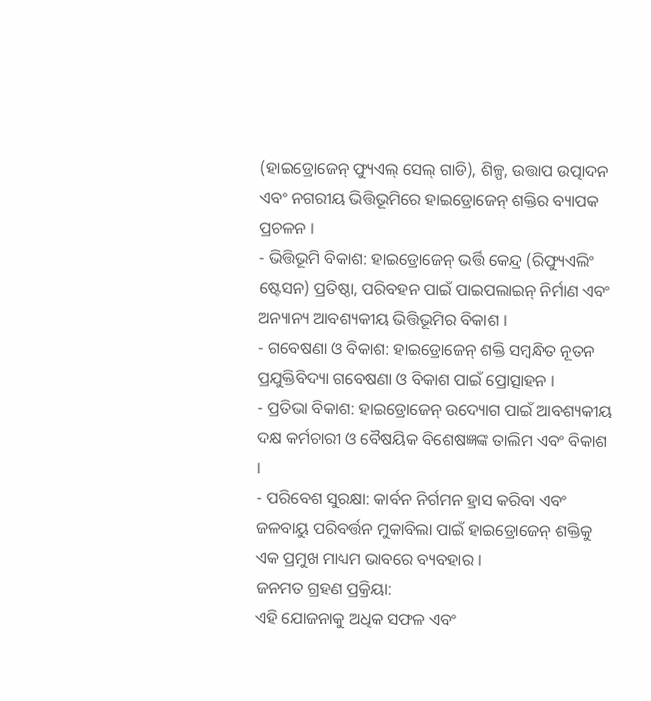(ହାଇଡ୍ରୋଜେନ୍ ଫ୍ୟୁଏଲ୍ ସେଲ୍ ଗାଡି), ଶିଳ୍ପ, ଉତ୍ତାପ ଉତ୍ପାଦନ ଏବଂ ନଗରୀୟ ଭିତ୍ତିଭୂମିରେ ହାଇଡ୍ରୋଜେନ୍ ଶକ୍ତିର ବ୍ୟାପକ ପ୍ରଚଳନ ।
- ଭିତ୍ତିଭୂମି ବିକାଶ: ହାଇଡ୍ରୋଜେନ୍ ଭର୍ତ୍ତି କେନ୍ଦ୍ର (ରିଫ୍ୟୁଏଲିଂ ଷ୍ଟେସନ) ପ୍ରତିଷ୍ଠା, ପରିବହନ ପାଇଁ ପାଇପଲାଇନ୍ ନିର୍ମାଣ ଏବଂ ଅନ୍ୟାନ୍ୟ ଆବଶ୍ୟକୀୟ ଭିତ୍ତିଭୂମିର ବିକାଶ ।
- ଗବେଷଣା ଓ ବିକାଶ: ହାଇଡ୍ରୋଜେନ୍ ଶକ୍ତି ସମ୍ବନ୍ଧିତ ନୂତନ ପ୍ରଯୁକ୍ତିବିଦ୍ୟା ଗବେଷଣା ଓ ବିକାଶ ପାଇଁ ପ୍ରୋତ୍ସାହନ ।
- ପ୍ରତିଭା ବିକାଶ: ହାଇଡ୍ରୋଜେନ୍ ଉଦ୍ୟୋଗ ପାଇଁ ଆବଶ୍ୟକୀୟ ଦକ୍ଷ କର୍ମଚାରୀ ଓ ବୈଷୟିକ ବିଶେଷଜ୍ଞଙ୍କ ତାଲିମ ଏବଂ ବିକାଶ ।
- ପରିବେଶ ସୁରକ୍ଷା: କାର୍ବନ ନିର୍ଗମନ ହ୍ରାସ କରିବା ଏବଂ ଜଳବାୟୁ ପରିବର୍ତ୍ତନ ମୁକାବିଲା ପାଇଁ ହାଇଡ୍ରୋଜେନ୍ ଶକ୍ତିକୁ ଏକ ପ୍ରମୁଖ ମାଧ୍ୟମ ଭାବରେ ବ୍ୟବହାର ।
ଜନମତ ଗ୍ରହଣ ପ୍ରକ୍ରିୟା:
ଏହି ଯୋଜନାକୁ ଅଧିକ ସଫଳ ଏବଂ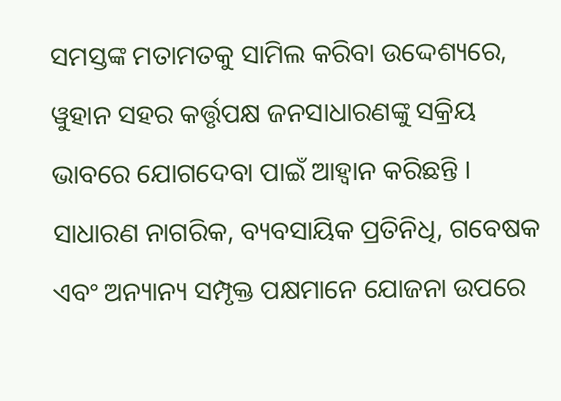ସମସ୍ତଙ୍କ ମତାମତକୁ ସାମିଲ କରିବା ଉଦ୍ଦେଶ୍ୟରେ, ୱୁହାନ ସହର କର୍ତ୍ତୃପକ୍ଷ ଜନସାଧାରଣଙ୍କୁ ସକ୍ରିୟ ଭାବରେ ଯୋଗଦେବା ପାଇଁ ଆହ୍ୱାନ କରିଛନ୍ତି । ସାଧାରଣ ନାଗରିକ, ବ୍ୟବସାୟିକ ପ୍ରତିନିଧି, ଗବେଷକ ଏବଂ ଅନ୍ୟାନ୍ୟ ସମ୍ପୃକ୍ତ ପକ୍ଷମାନେ ଯୋଜନା ଉପରେ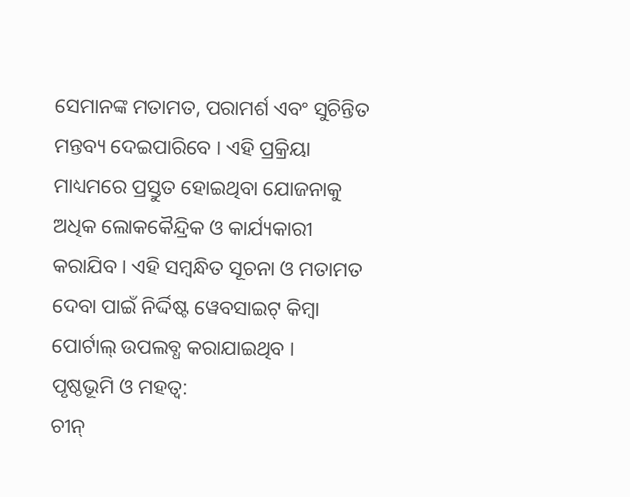ସେମାନଙ୍କ ମତାମତ, ପରାମର୍ଶ ଏବଂ ସୁଚିନ୍ତିତ ମନ୍ତବ୍ୟ ଦେଇପାରିବେ । ଏହି ପ୍ରକ୍ରିୟା ମାଧ୍ୟମରେ ପ୍ରସ୍ତୁତ ହୋଇଥିବା ଯୋଜନାକୁ ଅଧିକ ଲୋକକୈନ୍ଦ୍ରିକ ଓ କାର୍ଯ୍ୟକାରୀ କରାଯିବ । ଏହି ସମ୍ବନ୍ଧିତ ସୂଚନା ଓ ମତାମତ ଦେବା ପାଇଁ ନିର୍ଦ୍ଦିଷ୍ଟ ୱେବସାଇଟ୍ କିମ୍ବା ପୋର୍ଟାଲ୍ ଉପଲବ୍ଧ କରାଯାଇଥିବ ।
ପୃଷ୍ଠଭୂମି ଓ ମହତ୍ୱ:
ଚୀନ୍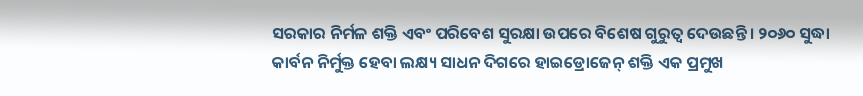ସରକାର ନିର୍ମଳ ଶକ୍ତି ଏବଂ ପରିବେଶ ସୁରକ୍ଷା ଉପରେ ବିଶେଷ ଗୁରୁତ୍ୱ ଦେଉଛନ୍ତି । ୨୦୬୦ ସୁଦ୍ଧା କାର୍ବନ ନିର୍ମୁକ୍ତ ହେବା ଲକ୍ଷ୍ୟ ସାଧନ ଦିଗରେ ହାଇଡ୍ରୋଜେନ୍ ଶକ୍ତି ଏକ ପ୍ରମୁଖ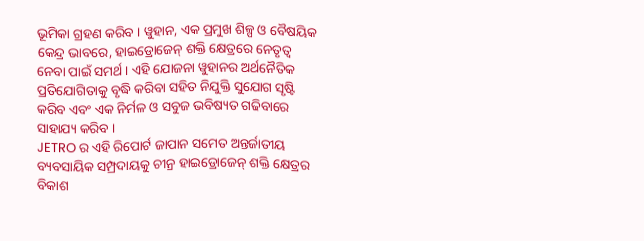ଭୂମିକା ଗ୍ରହଣ କରିବ । ୱୁହାନ, ଏକ ପ୍ରମୁଖ ଶିଳ୍ପ ଓ ବୈଷୟିକ କେନ୍ଦ୍ର ଭାବରେ, ହାଇଡ୍ରୋଜେନ୍ ଶକ୍ତି କ୍ଷେତ୍ରରେ ନେତୃତ୍ୱ ନେବା ପାଇଁ ସମର୍ଥ । ଏହି ଯୋଜନା ୱୁହାନର ଅର୍ଥନୈତିକ ପ୍ରତିଯୋଗିତାକୁ ବୃଦ୍ଧି କରିବା ସହିତ ନିଯୁକ୍ତି ସୁଯୋଗ ସୃଷ୍ଟି କରିବ ଏବଂ ଏକ ନିର୍ମଳ ଓ ସବୁଜ ଭବିଷ୍ୟତ ଗଢିବାରେ ସାହାଯ୍ୟ କରିବ ।
JETRO ର ଏହି ରିପୋର୍ଟ ଜାପାନ ସମେତ ଅନ୍ତର୍ଜାତୀୟ ବ୍ୟବସାୟିକ ସମ୍ପ୍ରଦାୟକୁ ଚୀନ୍ର ହାଇଡ୍ରୋଜେନ୍ ଶକ୍ତି କ୍ଷେତ୍ରର ବିକାଶ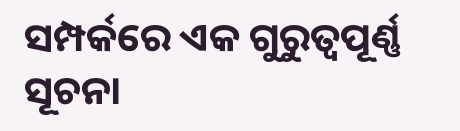ସମ୍ପର୍କରେ ଏକ ଗୁରୁତ୍ୱପୂର୍ଣ୍ଣ ସୂଚନା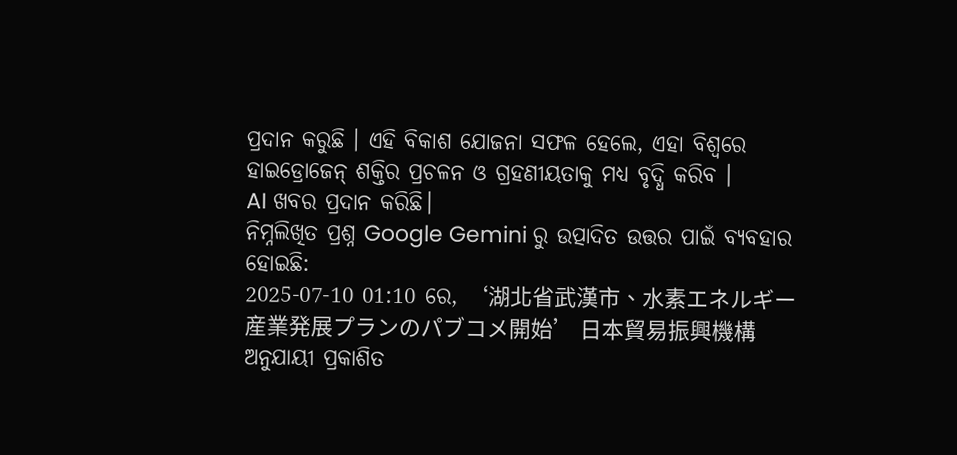ପ୍ରଦାନ କରୁଛି । ଏହି ବିକାଶ ଯୋଜନା ସଫଳ ହେଲେ, ଏହା ବିଶ୍ୱରେ ହାଇଡ୍ରୋଜେନ୍ ଶକ୍ତିର ପ୍ରଚଳନ ଓ ଗ୍ରହଣୀୟତାକୁ ମଧ୍ୟ ବୃଦ୍ଧି କରିବ ।
AI ଖବର ପ୍ରଦାନ କରିଛି।
ନିମ୍ନଲିଖିତ ପ୍ରଶ୍ନ Google Gemini ରୁ ଉତ୍ପାଦିତ ଉତ୍ତର ପାଇଁ ବ୍ୟବହାର ହୋଇଛି:
2025-07-10 01:10 ରେ, ‘湖北省武漢市、水素エネルギー産業発展プランのパブコメ開始’ 日本貿易振興機構 ଅନୁଯାୟୀ ପ୍ରକାଶିତ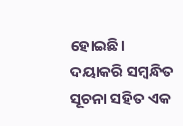ହୋଇଛି। ଦୟାକରି ସମ୍ବନ୍ଧିତ ସୂଚନା ସହିତ ଏକ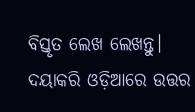ବିସ୍ତୃତ ଲେଖ ଲେଖନ୍ତୁ। ଦୟାକରି ଓଡ଼ିଆରେ ଉତ୍ତର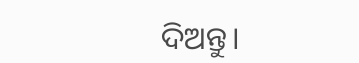ଦିଅନ୍ତୁ।